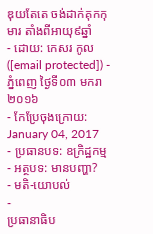ឌុយតែតេ ចង់ដាក់គុកកុមារ តាំងពីអាយុ៩ឆ្នាំ
- ដោយ: កេសរ កូល ([email protected]) - ភ្នំពេញ ថ្ងៃទី០៣ មករា ២០១៦
- កែប្រែចុងក្រោយ: January 04, 2017
- ប្រធានបទ: ឧក្រិដ្ឋកម្ម
- អត្ថបទ: មានបញ្ហា?
- មតិ-យោបល់
-
ប្រធានាធិប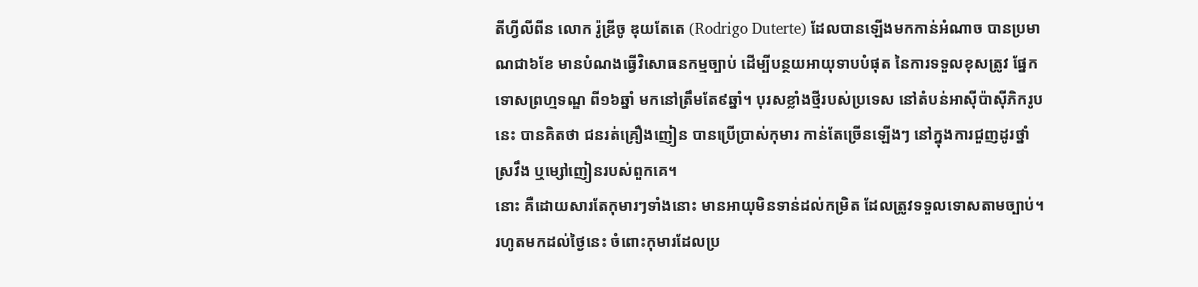តីហ្វីលីពីន លោក រ៉ូឌ្រីចូ ឌុយតែតេ (Rodrigo Duterte) ដែលបានឡើងមកកាន់អំណាច បានប្រមាណជា៦ខែ មានបំណងធ្វើវិសោធនកម្មច្បាប់ ដើម្បីបន្ថយអាយុទាបបំផុត នៃការទទួលខុសត្រូវ ផ្នែកទោសព្រហ្មទណ្ឌ ពី១៦ឆ្នាំ មកនៅត្រឹមតែ៩ឆ្នាំ។ បុរសខ្លាំងថ្មីរបស់ប្រទេស នៅតំបន់អាស៊ីប៉ាស៊ីភិករូបនេះ បានគិតថា ជនរត់គ្រឿងញៀន បានប្រើប្រាស់កុមារ កាន់តែច្រើនឡើងៗ នៅក្នុងការជួញដូរថ្នាំស្រវឹង ឬម្សៅញៀនរបស់ពួកគេ។
នោះ គឺដោយសារតែកុមារៗទាំងនោះ មានអាយុមិនទាន់ដល់កម្រិត ដែលត្រូវទទួលទោសតាមច្បាប់។ រហូតមកដល់ថ្ងៃនេះ ចំពោះកុមារដែលប្រ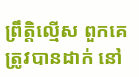ព្រឹត្តិល្មើស ពួកគេត្រូវបានដាក់ នៅ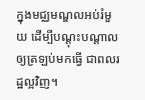ក្នុងមជ្ឈមណ្ឌលអប់រំមួយ ដើម្បីបណ្ដុះបណ្ដាល ឲ្យត្រឡប់មកធ្វើ ជាពលរដ្ឋល្អវិញ។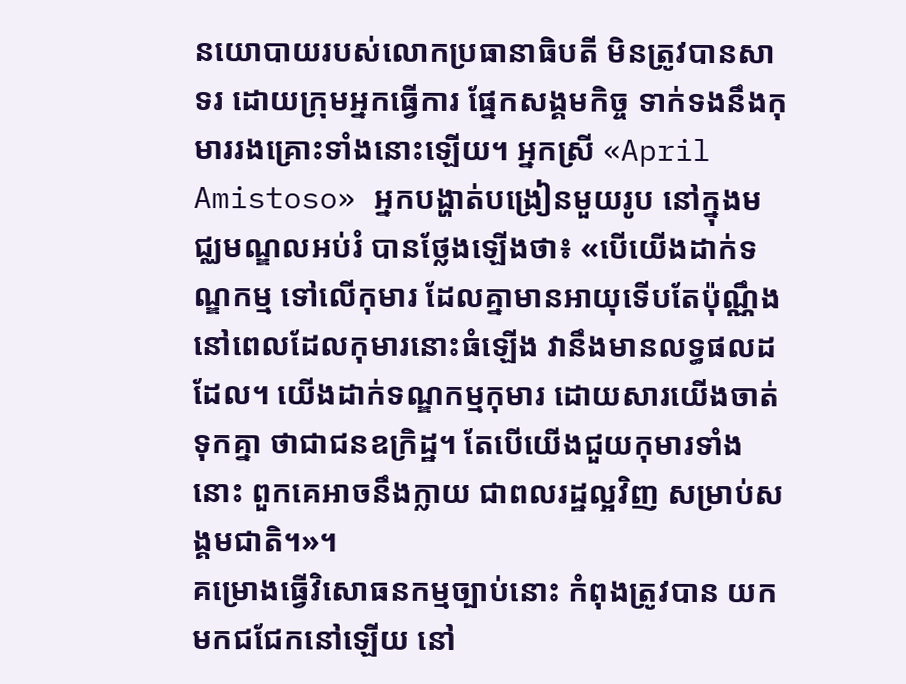នយោបាយរបស់លោកប្រធានាធិបតី មិនត្រូវបានសាទរ ដោយក្រុមអ្នកធ្វើការ ផ្នែកសង្គមកិច្ច ទាក់ទងនឹងកុមាររងគ្រោះទាំងនោះឡើយ។ អ្នកស្រី «April Amistoso» អ្នកបង្ហាត់បង្រៀនមួយរូប នៅក្នុងមជ្ឈមណ្ឌលអប់រំ បានថ្លែងឡើងថា៖ «បើយើងដាក់ទណ្ឌកម្ម ទៅលើកុមារ ដែលគ្នាមានអាយុទើបតែប៉ុណ្ណឹង នៅពេលដែលកុមារនោះធំឡើង វានឹងមានលទ្ធផលដដែល។ យើងដាក់ទណ្ឌកម្មកុមារ ដោយសារយើងចាត់ទុកគ្នា ថាជាជនឧក្រិដ្ឋ។ តែបើយើងជួយកុមារទាំងនោះ ពួកគេអាចនឹងក្លាយ ជាពលរដ្ឋល្អវិញ សម្រាប់សង្គមជាតិ។»។
គម្រោងធ្វើវិសោធនកម្មច្បាប់នោះ កំពុងត្រូវបាន យកមកជជែកនៅឡើយ នៅ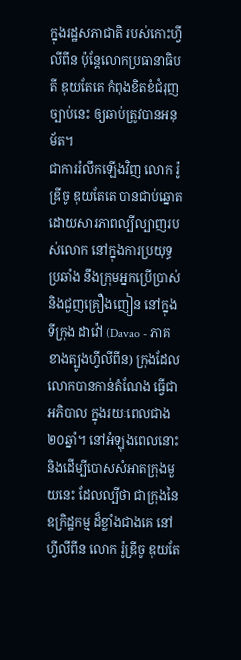ក្នុងរដ្ឋសភាជាតិ របស់កោះហ្វីលីពីន ប៉ុន្តែលោកប្រធានាធិបតី ឌុយតែតេ កំពុងខិតខំជំរុញច្បាប់នេះ ឲ្យឆាប់ត្រូវបានអនុម័ត។
ជាការរំលឹកឡើងវិញ លោក រ៉ូឌ្រីចូ ឌុយតែតេ បានជាប់ឆ្នោត ដោយសារភាពល្បីល្បាញរបស់លោក នៅក្នុងការប្រយុទ្ធប្រឆាំង នឹងក្រុមអ្នកប្រើប្រាស់ និងជួញគ្រឿងញៀន នៅក្នុងទីក្រុង ដាវ៉ៅ (Davao - ភាគខាងត្បូងហ្វីលីពីន) ក្រុងដែលលោកបានកាន់តំណែង ធ្វើជាអភិបាល ក្នុងរយៈពេលជាង២០ឆ្នាំ។ នៅអំឡុងពេលនោះ និងដើម្បីបោសសំអាតក្រុងមួយនេះ ដែលល្បីថា ជាក្រុងនៃឧក្រិដ្ឋកម្ម ដ៏ខ្លាំងជាងគេ នៅហ្វីលីពីន លោក រ៉ូឌ្រីចូ ឌុយតែ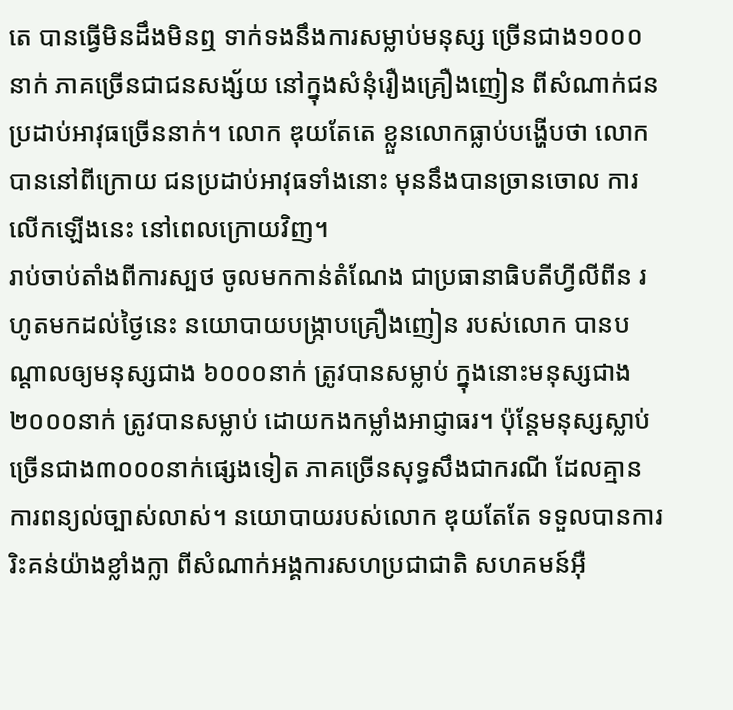តេ បានធ្វើមិនដឹងមិនឮ ទាក់ទងនឹងការសម្លាប់មនុស្ស ច្រើនជាង១០០០នាក់ ភាគច្រើនជាជនសង្ស័យ នៅក្នុងសំនុំរឿងគ្រឿងញៀន ពីសំណាក់ជនប្រដាប់អាវុធច្រើននាក់។ លោក ឌុយតែតេ ខ្លួនលោកធ្លាប់បង្ហើបថា លោកបាននៅពីក្រោយ ជនប្រដាប់អាវុធទាំងនោះ មុននឹងបានច្រានចោល ការលើកឡើងនេះ នៅពេលក្រោយវិញ។
រាប់ចាប់តាំងពីការស្បថ ចូលមកកាន់តំណែង ជាប្រធានាធិបតីហ្វីលីពីន រហូតមកដល់ថ្ងៃនេះ នយោបាយបង្ក្រាបគ្រឿងញៀន របស់លោក បានបណ្ដាលឲ្យមនុស្សជាង ៦០០០នាក់ ត្រូវបានសម្លាប់ ក្នុងនោះមនុស្សជាង២០០០នាក់ ត្រូវបានសម្លាប់ ដោយកងកម្លាំងអាជ្ញាធរ។ ប៉ុន្តែមនុស្សស្លាប់ ច្រើនជាង៣០០០នាក់ផ្សេងទៀត ភាគច្រើនសុទ្ធសឹងជាករណី ដែលគ្មានការពន្យល់ច្បាស់លាស់។ នយោបាយរបស់លោក ឌុយតែតែ ទទួលបានការរិះគន់យ៉ាងខ្លាំងក្លា ពីសំណាក់អង្គការសហប្រជាជាតិ សហគមន៍អ៊ឺ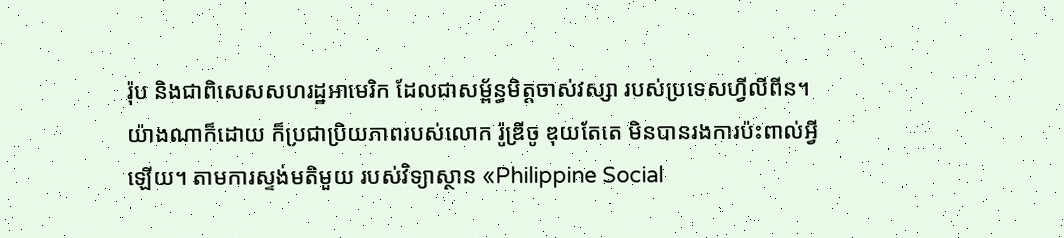រ៉ុប និងជាពិសេសសហរដ្ឋអាមេរិក ដែលជាសម្ព័ន្ធមិត្តចាស់វស្សា របស់ប្រទេសហ្វីលីពីន។
យ៉ាងណាក៏ដោយ ក៏ប្រជាប្រិយភាពរបស់លោក រ៉ូឌ្រីចូ ឌុយតែតេ មិនបានរងការប៉ះពាល់អ្វីឡើយ។ តាមការស្ទង់មតិមួយ របស់វិទ្យាស្ថាន «Philippine Social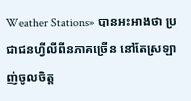Weather Stations» បានអះអាងថា ប្រជាជនហ្វីលីពីនភាគច្រើន នៅតែស្រឡាញ់ចូលចិត្ត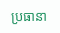ប្រធានា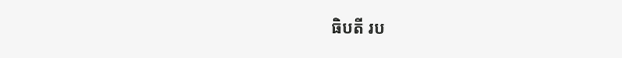ធិបតី រប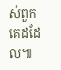ស់ពួកគេដដែល៕